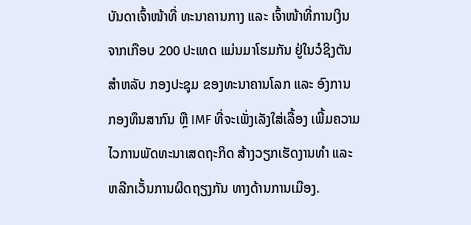ບັນດາເຈົ້າໜ້າທີ່ ທະນາຄານກາງ ແລະ ເຈົ້າໜ້າທີ່ການເງິນ
ຈາກເກືອບ 200 ປະເທດ ແມ່ນມາໂຮມກັນ ຢູ່ໃນວໍຊິງຕັນ
ສຳຫລັບ ກອງປະຊຸມ ຂອງທະນາຄານໂລກ ແລະ ອົງການ
ກອງທຶນສາກົນ ຫຼື IMF ທີ່ຈະເພັ່ງເລັງໃສ່ເລື້ອງ ເພີ້ມຄວາມ
ໄວການພັດທະນາເສດຖະກິດ ສ້າງວຽກເຮັດງານທຳ ແລະ
ຫລີກເວັ້ນການຜິດຖຽງກັນ ທາງດ້ານການເມືອງ.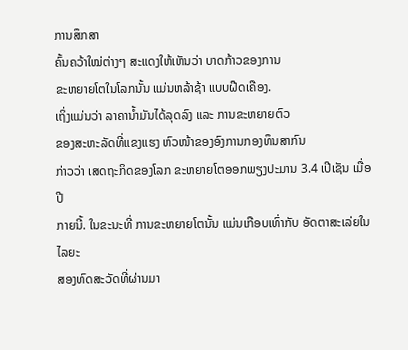ການສຶກສາ
ຄົ້ນຄວ້າໃໝ່ຕ່າງໆ ສະແດງໃຫ້ເຫັນວ່າ ບາດກ້າວຂອງການ
ຂະຫຍາຍໂຕໃນໂລກນັ້ນ ແມ່ນຫລ້າຊ້າ ແບບຝືດເຄືອງ.
ເຖິ່ງແມ່ນວ່າ ລາຄານ້ຳມັນໄດ້ລຸດລົງ ແລະ ການຂະຫຍາຍຕົວ
ຂອງສະຫະລັດທີ່ແຂງແຮງ ຫົວໜ້າຂອງອົງການກອງທຶນສາກົນ
ກ່າວວ່າ ເສດຖະກິດຂອງໂລກ ຂະຫຍາຍໂຕອອກພຽງປະມານ 3.4 ເປີເຊັນ ເມື່ອປີ
ກາຍນີ້. ໃນຂະນະທີ່ ການຂະຫຍາຍໂຕນັ້ນ ແມ່ນເກືອບເທົ່າກັບ ອັດຕາສະເລ່ຍໃນໄລຍະ
ສອງທົດສະວັດທີ່ຜ່ານມາ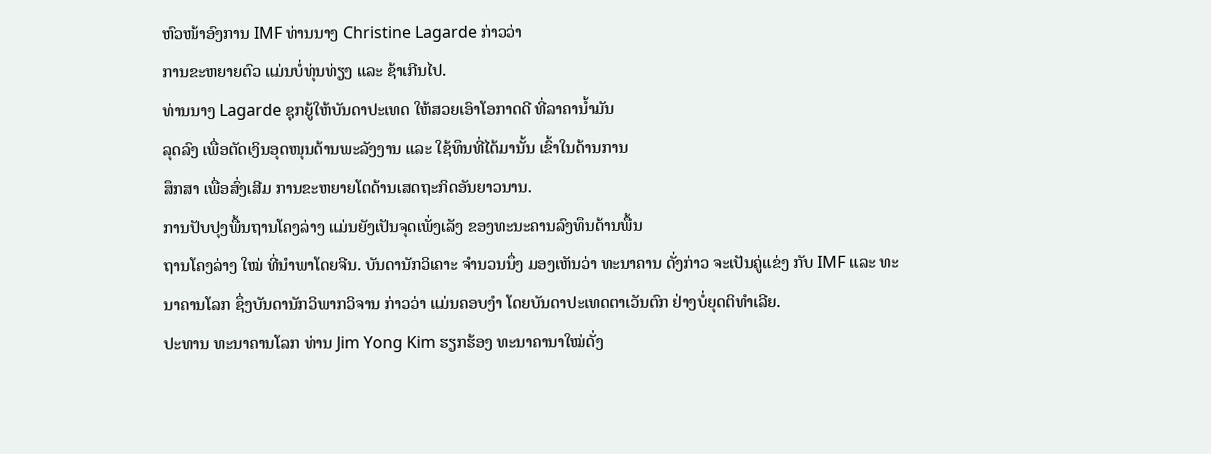ຫົວໜ້າອົງການ IMF ທ່ານນາງ Christine Lagarde ກ່າວວ່າ
ການຂະຫຍາຍຕົວ ແມ່ນບໍ່ທຸ່ນທ່ຽງ ແລະ ຊ້າເກີນໄປ.
ທ່ານນາງ Lagarde ຊຸກຍູ້ໃຫ້ບັນດາປະເທດ ໃຫ້ສວຍເອົາໂອກາດດີ ທີ່ລາຄານ້ຳມັນ
ລຸດລົງ ເພື່ອຕັດເງິນອຸດໜຸນດ້ານພະລັງງານ ແລະ ໃຊ້ທຶນທີ່ໄດ້ມານັ້ນ ເຂົ້າໃນດ້ານການ
ສຶກສາ ເພື່ອສົ່ງເສີມ ການຂະຫຍາຍໂຕດ້ານເສດຖະກິດອັນຍາວນານ.
ການປັບປຸງພື້ນຖານໂຄງລ່າງ ແມ່ນຍັງເປັນຈຸດເພັ່ງເລັງ ຂອງທະນະຄານລົງທຶນດ້ານພື້ນ
ຖານໂຄງລ່າງ ໃໝ່ ທີ່ນຳພາໂດຍຈີນ. ບັນດານັກວິເຄາະ ຈຳນວນນຶ່ງ ມອງເຫັນວ່າ ທະນາຄານ ດັ່ງກ່າວ ຈະເປັນຄູ່ແຂ່ງ ກັບ IMF ແລະ ທະນາຄານໂລກ ຊຶ່ງບັນດານັກວິພາກວິຈານ ກ່າວວ່າ ແມ່ນຄອບງຳ ໂດຍບັນດາປະເທດຕາເວັນຕົກ ຢ່າງບໍ່ຍຸດຕິທຳເລີຍ.
ປະທານ ທະນາຄານໂລກ ທ່ານ Jim Yong Kim ຮຽກຮ້ອງ ທະນາຄານາໃໝ່ດັ່ງ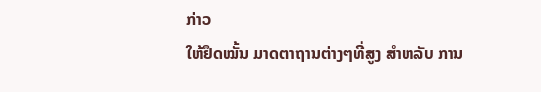ກ່າວ
ໃຫ້ຢຶດໝັ້ນ ມາດຕາຖານຕ່າງໆທີ່ສູງ ສຳຫລັບ ການ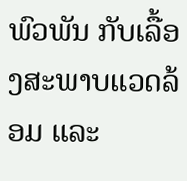ພົວພັນ ກັບເລື້ອງສະພາບແວດລ້ອມ ແລະ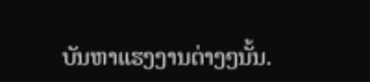ບັນຫາແຮງງານຕ່າງໆນັ້ນ.